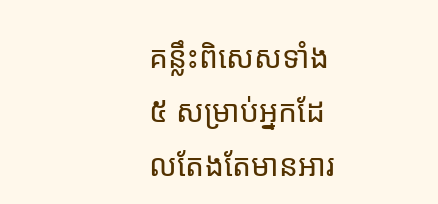គន្លឹះពិសេសទាំង ៥ សម្រាប់អ្នកដែលតែងតែមានអារ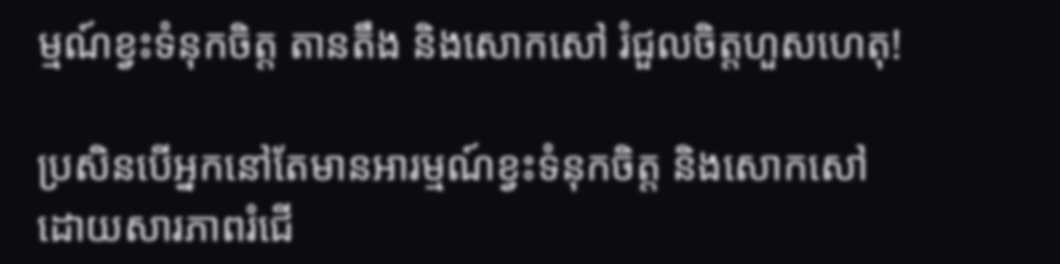ម្មណ៍ខ្វះទំនុកចិត្ត តានតឹង និងសោកសៅ រំជួលចិត្តហួសហេតុ!

ប្រសិនបើអ្នកនៅតែមានអារម្មណ៍ខ្វះទំនុកចិត្ត និងសោកសៅដោយសារភាពរំជើ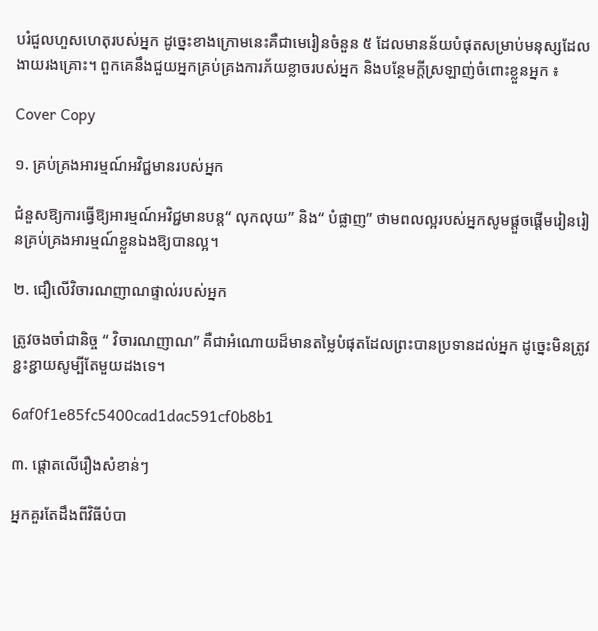បរំជួលហួសហេតុរបស់អ្នក ដូច្នេះខាងក្រោមនេះគឺជាមេរៀនចំនួន ៥ ដែលមានន័យបំផុតសម្រាប់មនុស្សដែលងាយរងគ្រោះ។ ពួកគេនឹងជួយអ្នកគ្រប់គ្រងការភ័យខ្លាចរបស់អ្នក និងបន្ថែមក្តីស្រឡាញ់ចំពោះខ្លួនអ្នក ៖

Cover Copy

១. គ្រប់គ្រងអារម្មណ៍អវិជ្ជមានរបស់អ្នក

ជំនួសឱ្យការធ្វើឱ្យអារម្មណ៍អវិជ្ជមានបន្ត“ លុកលុយ” និង“ បំផ្លាញ” ថាមពលល្អរបស់អ្នកសូមផ្តួចផ្តើមរៀនរៀនគ្រប់គ្រងអារម្មណ៍ខ្លួនឯងឱ្យបានល្អ។

២. ជឿលើវិចារណញាណផ្ទាល់របស់អ្នក

ត្រូវចងចាំជានិច្ច “ វិចារណញាណ” គឺជាអំណោយដ៏មានតម្លៃបំផុតដែលព្រះបានប្រទានដល់អ្នក ដូច្នេះមិនត្រូវខ្ជះខ្ជាយសូម្បីតែមួយដងទេ។

6af0f1e85fc5400cad1dac591cf0b8b1

៣. ផ្តោតលើរឿងសំខាន់ៗ

អ្នកគួរតែដឹងពីវិធីបំបា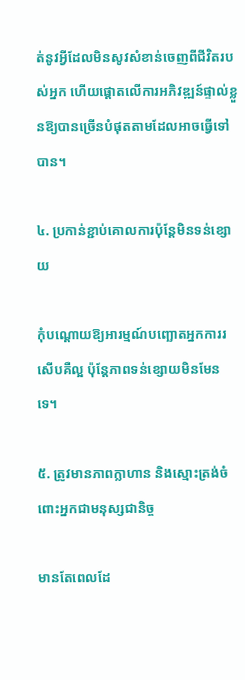ត់នូវអ្វីដែលមិនសូវសំខាន់ចេញពីជីវិតរបស់អ្នក ហើយផ្តោតលើការអភិវឌ្ឍន៍ផ្ទាល់ខ្លួនឱ្យបានច្រើនបំផុតតាមដែលអាចធ្វើទៅបាន។

៤. ប្រកាន់ខ្ជាប់គោលការប៉ុន្តែមិនទន់ខ្សោយ

កុំបណ្តោយឱ្យអារម្មណ៍បញ្ឆោតអ្នកការរសើបគឺល្អ ប៉ុន្តែភាពទន់ខ្សោយមិនមែនទេ។

៥. ត្រូវមានភាពក្លាហាន និងស្មោះត្រង់ចំពោះអ្នកជាមនុស្សជានិច្ច

មានតែពេលដែ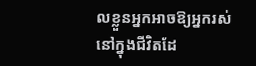លខ្លួនអ្នកអាចឱ្យអ្នករស់នៅក្នុងជីវិតដែ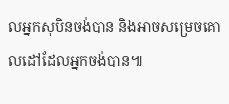លអ្នកសុបិនចង់បាន និងអាចសម្រេចគោលដៅដែលអ្នកចង់បាន៕